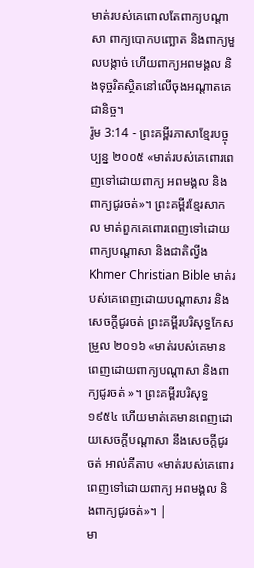មាត់របស់គេពោលតែពាក្យបណ្ដាសា ពាក្យបោកបញ្ឆោត និងពាក្យមួលបង្កាច់ ហើយពាក្យអពមង្គល និងទុច្ចរិតស្ថិតនៅលើចុងអណ្ដាតគេជានិច្ច។
រ៉ូម 3:14 - ព្រះគម្ពីរភាសាខ្មែរបច្ចុប្បន្ន ២០០៥ «មាត់របស់គេពោរពេញទៅដោយពាក្យ អពមង្គល និងពាក្យជូរចត់»។ ព្រះគម្ពីរខ្មែរសាកល មាត់ពួកគេពោរពេញទៅដោយពាក្យបណ្ដាសា និងជាតិល្វីង Khmer Christian Bible មាត់របស់គេពេញដោយបណ្ដាសារ និងសេចក្ដីជូរចត់ ព្រះគម្ពីរបរិសុទ្ធកែសម្រួល ២០១៦ «មាត់របស់គេមានពេញដោយពាក្យបណ្តាសា និងពាក្យជូរចត់ »។ ព្រះគម្ពីរបរិសុទ្ធ ១៩៥៤ ហើយមាត់គេមានពេញដោយសេចក្ដីបណ្តាសា នឹងសេចក្ដីជូរចត់ អាល់គីតាប «មាត់របស់គេពោរពេញទៅដោយពាក្យ អពមង្គល និងពាក្យជូរចត់»។ |
មា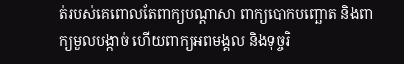ត់របស់គេពោលតែពាក្យបណ្ដាសា ពាក្យបោកបញ្ឆោត និងពាក្យមួលបង្កាច់ ហើយពាក្យអពមង្គល និងទុច្ចរិ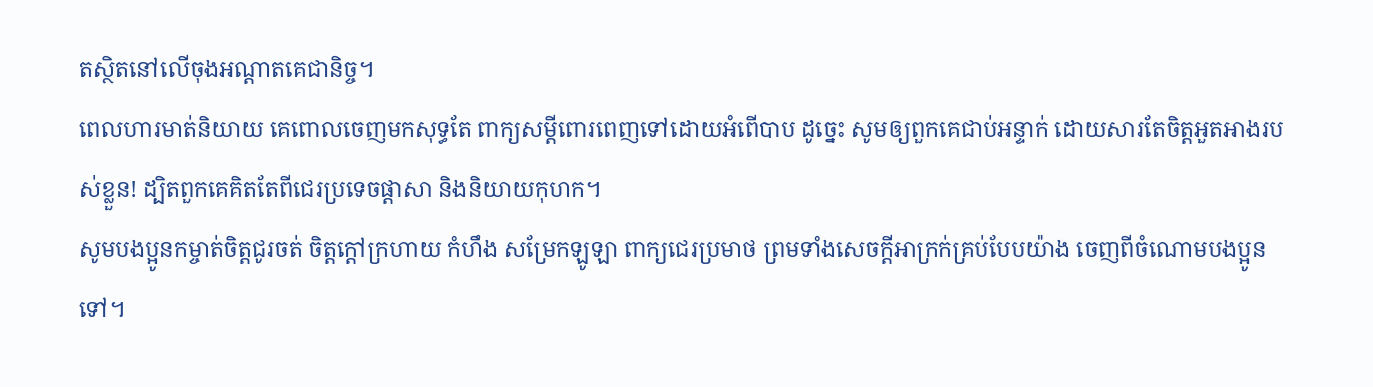តស្ថិតនៅលើចុងអណ្ដាតគេជានិច្ច។
ពេលហារមាត់និយាយ គេពោលចេញមកសុទ្ធតែ ពាក្យសម្ដីពោរពេញទៅដោយអំពើបាប ដូច្នេះ សូមឲ្យពួកគេជាប់អន្ទាក់ ដោយសារតែចិត្តអួតអាងរបស់ខ្លួន! ដ្បិតពួកគេគិតតែពីជេរប្រទេចផ្ដាសា និងនិយាយកុហក។
សូមបងប្អូនកម្ចាត់ចិត្តជូរចត់ ចិត្តក្ដៅក្រហាយ កំហឹង សម្រែកឡូឡា ពាក្យជេរប្រមាថ ព្រមទាំងសេចក្ដីអាក្រក់គ្រប់បែបយ៉ាង ចេញពីចំណោមបងប្អូនទៅ។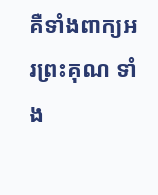គឺទាំងពាក្យអរព្រះគុណ ទាំង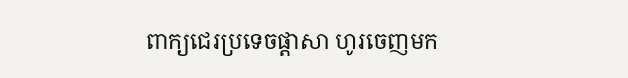ពាក្យជេរប្រទេចផ្ដាសា ហូរចេញមក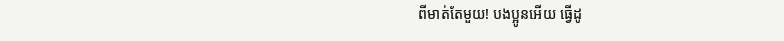ពីមាត់តែមួយ! បងប្អូនអើយ ធ្វើដូ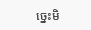ច្នេះមិ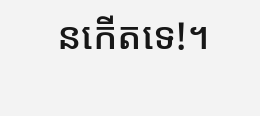នកើតទេ!។